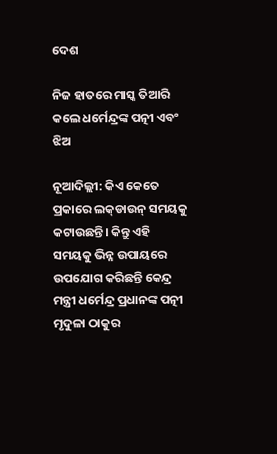ଦେଶ

ନିଜ ହାତରେ ମାସ୍କ ତିଆରି କଲେ ଧର୍ମେନ୍ଦ୍ରଙ୍କ ପତ୍ନୀ ଏବଂ ଝିଅ

ନୂଆଦିଲ୍ଲୀ: କିଏ କେତେ ପ୍ରକାରେ ଲକ୍‌ଡାଉନ୍‌ ସମୟକୁ କଟାଉଛନ୍ତି। କିନ୍ତୁ ଏହି ସମୟକୁ ଭିନ୍ନ ଉପାୟରେ ଉପଯୋଗ କରିଛନ୍ତି କେନ୍ଦ୍ର ମନ୍ତ୍ରୀ ଧର୍ମେନ୍ଦ୍ର ପ୍ରଧାନଙ୍କ ପତ୍ନୀ ମୃଦୁଳା ଠାକୁର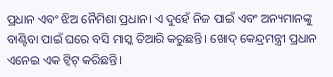ପ୍ରଧାନ ଏବଂ ଝିଅ ନୈମିଶା ପ୍ରଧାନ। ଏ ଦୁହେଁ ନିଜ ପାଇଁ ଏବଂ ଅନ୍ୟମାନଙ୍କୁ ବାଣ୍ଟିବା ପାଇଁ ଘରେ ବସି ମାସ୍କ ତିଆରି କରୁଛନ୍ତି। ଖୋଦ୍‌ କେନ୍ଦ୍ରମନ୍ତ୍ରୀ ପ୍ରଧାନ ଏନେଇ ଏକ ଟ୍ୱିଟ୍‌ କରିଛନ୍ତି।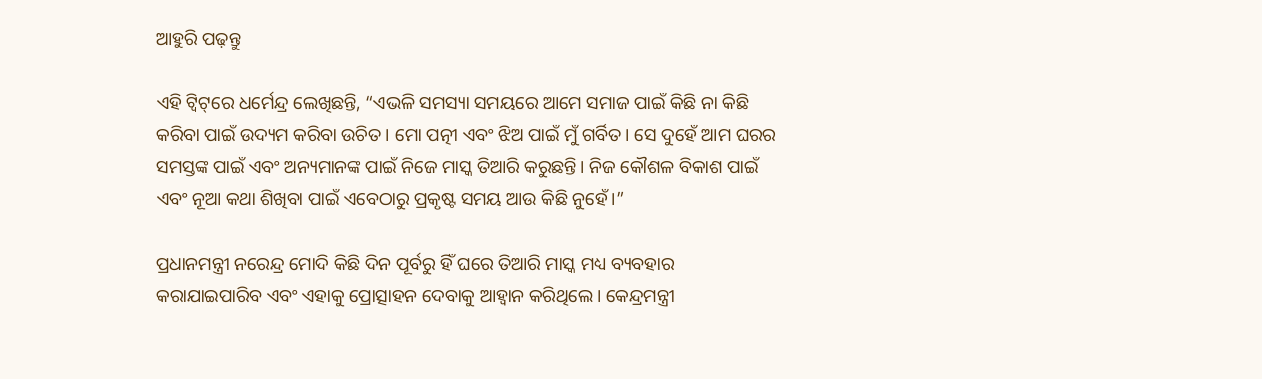ଆହୁରି ପଢ଼ନ୍ତୁ

ଏହି ଟ୍ୱିଟ୍‌ରେ ଧର୍ମେନ୍ଦ୍ର ଲେଖିଛନ୍ତି, “ଏଭଳି ସମସ୍ୟା ସମୟରେ ଆମେ ସମାଜ ପାଇଁ କିଛି ନା କିଛି କରିବା ପାଇଁ ଉଦ୍ୟମ କରିବା ଉଚିତ। ମୋ ପତ୍ନୀ ଏବଂ ଝିଅ ପାଇଁ ମୁଁ ଗର୍ବିତ। ସେ ଦୁହେଁ ଆମ ଘରର ସମସ୍ତଙ୍କ ପାଇଁ ଏବଂ ଅନ୍ୟମାନଙ୍କ ପାଇଁ ନିଜେ ମାସ୍କ ତିଆରି କରୁଛନ୍ତି। ନିଜ କୌଶଳ ବିକାଶ ପାଇଁ ଏବଂ ନୂଆ କଥା ଶିଖିବା ପାଇଁ ଏବେଠାରୁ ପ୍ରକୃଷ୍ଟ ସମୟ ଆଉ କିଛି ନୁହେଁ।”

ପ୍ରଧାନମନ୍ତ୍ରୀ ନରେନ୍ଦ୍ର ମୋଦି କିଛି ଦିନ ପୂର୍ବରୁ ହିଁ ଘରେ ତିଆରି ମାସ୍କ ମଧ୍ୟ ବ୍ୟବହାର କରାଯାଇପାରିବ ଏବଂ ଏହାକୁ ପ୍ରୋତ୍ସାହନ ଦେବାକୁ ଆହ୍ୱାନ କରିଥିଲେ। କେନ୍ଦ୍ରମନ୍ତ୍ରୀ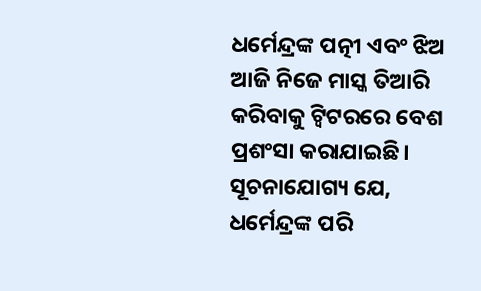ଧର୍ମେନ୍ଦ୍ରଙ୍କ ପତ୍ନୀ ଏବଂ ଝିଅ ଆଜି ନିଜେ ମାସ୍କ ତିଆରି କରିବାକୁ ଟ୍ୱିଟରରେ ବେଶ ପ୍ରଶଂସା କରାଯାଇଛି। ସୂଚନାଯୋଗ୍ୟ ଯେ, ଧର୍ମେନ୍ଦ୍ରଙ୍କ ପରି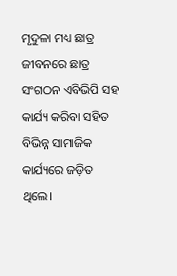ମୃଦୁଳା ମଧ୍ୟ ଛାତ୍ର ଜୀବନରେ ଛାତ୍ର ସଂଗଠନ ଏବିଭିପି ସହ କାର୍ଯ୍ୟ କରିବା ସହିତ ବିଭିନ୍ନ ସାମାଜିକ କାର୍ଯ୍ୟରେ ଜଡ଼ିତ ଥିଲେ।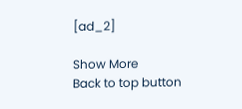[ad_2]

Show More
Back to top button